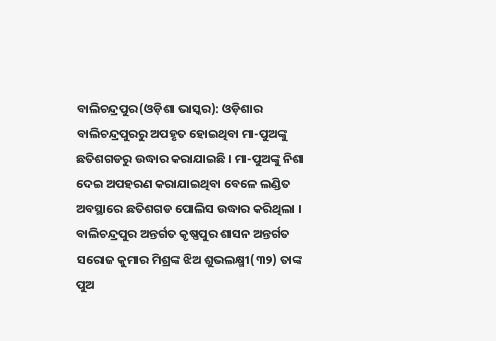ବାଲିଚନ୍ଦ୍ରପୁର(ଓଡ଼ିଶା ଭାସ୍କର): ଓଡ଼ିଶାର ବାଲିଚନ୍ଦ୍ରପୁରରୁ ଅପହୃତ ହୋଇଥିବା ମା-ପୁଅଙ୍କୁ ଛତିଶଗଡରୁ ଉଦ୍ଧାର କରାଯାଇଛି । ମା-ପୁଅଙ୍କୁ ନିଶା ଦେଇ ଅପହରଣ କରାଯାଇଥିବା ବେଳେ ଲଣ୍ଡିତ ଅବସ୍ଥାରେ ଛତିଶଗଡ ପୋଲିସ ଉଦ୍ଧାର କରିଥିଲା । ବାଲିଚନ୍ଦ୍ରପୁର ଅନ୍ତର୍ଗତ କୃଷ୍ଣପୁର ଶାସନ ଅନ୍ତର୍ଗତ ସରୋଜ କୁମାର ମିଶ୍ରଙ୍କ ଝିଅ ଶୁଭଲକ୍ଷ୍ମୀ(୩୨) ତାଙ୍କ ପୁଅ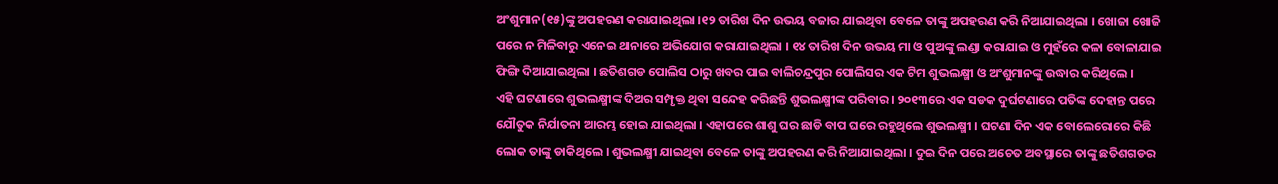ଅଂଶୁମାନ(୧୫)ଙ୍କୁ ଅପହରଣ କରାଯାଇଥିଲା ।୧୨ ତାରିଖ ଦିନ ଉଭୟ ବଜାର ଯାଇଥିବା ବେଳେ ତାଙ୍କୁ ଅପହରଣ କରି ନିଆଯାଇଥିଲା । ଖୋଜା ଖୋଜି ପରେ ନ ମିଳିବାରୁ ଏନେଇ ଥାନାରେ ଅଭିଯୋଗ କରାଯାଇଥିଲା । ୧୪ ତାରିଖ ଦିନ ଉଭୟ ମା ଓ ପୁଅଙ୍କୁ ଲଣ୍ଡା କରାଯାଇ ଓ ମୁହଁରେ କଳା ବୋଳାଯାଇ ଫିଙ୍ଗି ଦିଆଯାଇଥିଲା । ଛତିଶଗଡ ପୋଲିସ ଠାରୁ ଖବର ପାଇ ବାଲିଚନ୍ଦ୍ରପୁର ପୋଲିସର ଏକ ଟିମ ଶୁଭଲକ୍ଷ୍ମୀ ଓ ଅଂଶୁମାନଙ୍କୁ ଉଦ୍ଧାର କରିଥିଲେ ।
ଏହି ଘଟଣାରେ ଶୁଭଲକ୍ଷ୍ମୀଙ୍କ ଦିଅର ସମ୍ପୃକ୍ତ ଥିବା ସନ୍ଦେହ କରିଛନ୍ତି ଶୁଭଲକ୍ଷ୍ମୀଙ୍କ ପରିବାର । ୨୦୧୩ରେ ଏକ ସଡକ ଦୁର୍ଘଟଣାରେ ପତିଙ୍କ ଦେହାନ୍ତ ପରେ ଯୌତୁକ ନିର୍ଯାତନା ଆରମ୍ଭ ହୋଇ ଯାଇଥିଲା । ଏହାପରେ ଶାଶୁ ଘର ଛାଡି ବାପ ଘରେ ରହୁଥିଲେ ଶୁଭଲକ୍ଷ୍ମୀ । ଘଟଣା ଦିନ ଏକ ବୋଲେରୋରେ କିଛି ଲୋକ ତାଙ୍କୁ ଡାକିଥିଲେ । ଶୁଭଲକ୍ଷ୍ମୀ ଯାଇଥିବା ବେଳେ ତାଙ୍କୁ ଅପହରଣ କରି ନିଆଯାଇଥିଲା । ଦୁଇ ଦିନ ପରେ ଅଚେତ ଅବସ୍ଥାରେ ତାଙ୍କୁ ଛତିଶଗଡର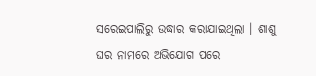ସରେଇପାଲିରୁ ଉଦ୍ଧାର କରାଯାଇଥିଲା । ଶାଶୁ ଘର ନାମରେ ଅଭିଯୋଗ ପରେ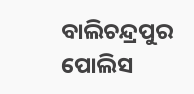ବାଲିଚନ୍ଦ୍ରପୁର ପୋଲିସ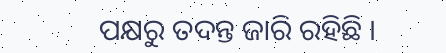ପକ୍ଷରୁ ତଦନ୍ତ ଜାରି ରହିଛି ।